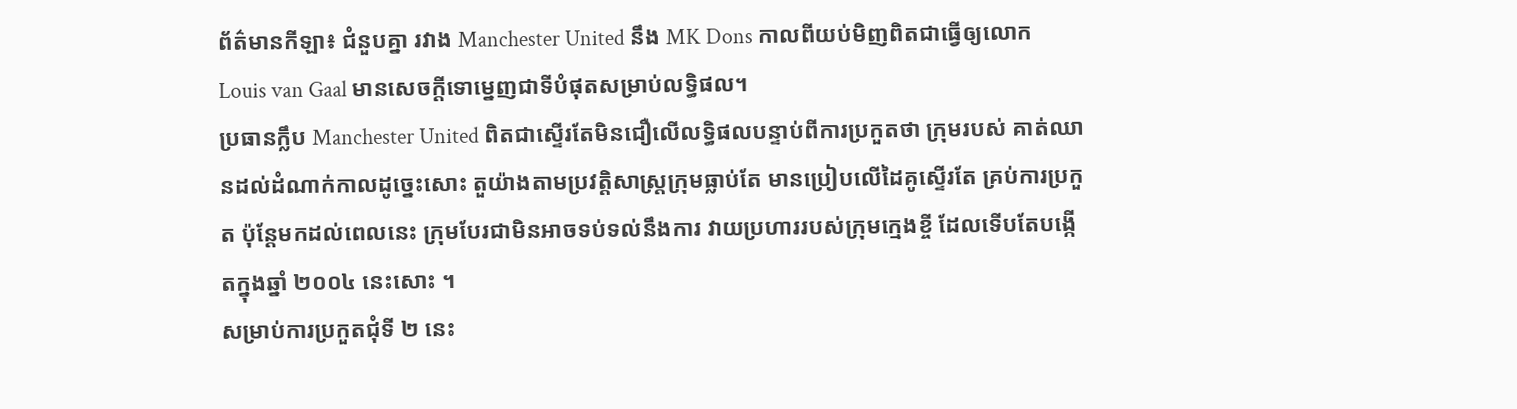ព័ត៌មានកីឡា៖ ជំនួបគ្នា រវាង Manchester United នឹង MK Dons កាលពីយប់មិញពិតជាធ្វើឲ្យលោក Louis van Gaal មានសេចក្ដីទោម្នេញជាទីបំផុតសម្រាប់លទ្ធិផល។
ប្រធានក្លឹប Manchester United ពិតជាស្ទើរតែមិនជឿលើលទ្ធិផលបន្ទាប់ពីការប្រកួតថា ក្រុមរបស់ គាត់ឈានដល់ដំណាក់កាលដូច្នេះសោះ តួយ៉ាងតាមប្រវត្ដិសាស្ដ្រក្រុមធ្លាប់តែ មានប្រៀបលើដៃគូស្ទើរតែ គ្រប់ការប្រកួត ប៉ុន្ដែមកដល់ពេលនេះ ក្រុមបែរជាមិនអាចទប់ទល់នឹងការ វាយប្រហាររបស់ក្រុមក្មេងខ្ចី ដែលទើបតែបង្កើតក្នុងឆ្នាំ ២០០៤ នេះសោះ ។
សម្រាប់ការប្រកួតជុំទី ២ នេះ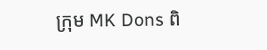ក្រុម MK Dons ពិ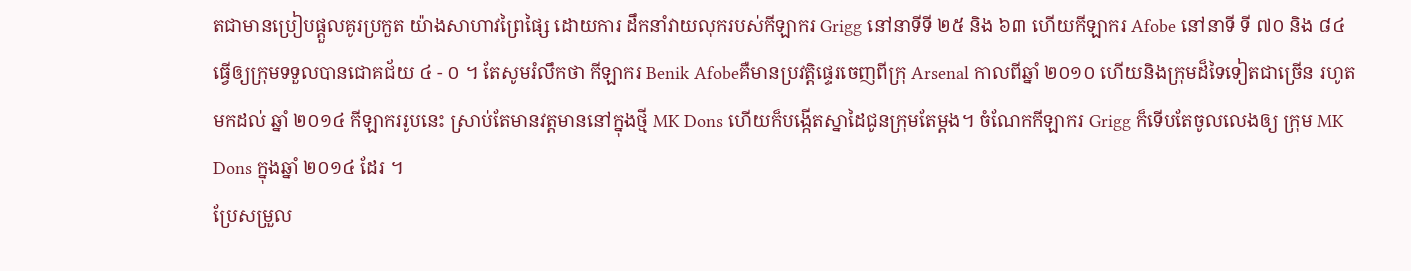តជាមានប្រៀបផ្ដួលគូរប្រកួត យ៉ាងសាហាវព្រៃផ្សៃ ដោយការ ដឹកនាំវាយលុករបស់កីឡាករ Grigg នៅនាទីទី ២៥ និង ៦៣ ហើយកីឡាករ Afobe នៅនាទី ទី ៧០ និង ៨៤ ធ្វើឲ្យក្រុមទទួលបានជោគជ័យ ៤ - ០ ។ តែសូមរំលឹកថា កីឡាករ Benik Afobeគឺមានប្រវត្ដិផ្ទេរចេញពីក្រុ Arsenal កាលពីឆ្នាំ ២០១០ ហើយនិងក្រុមដ៏ទៃទៀតជាច្រើន រហូតមកដល់ ឆ្នាំ ២០១៤ កីឡាកររូបនេះ ស្រាប់តែមានវត្ដមាននៅក្នុងថ្មី MK Dons ហើយក៏បង្កើតស្នាដៃជូនក្រុមតែម្ដង។ ចំណែកកីឡាករ Grigg ក៏ទើបតែចូលលេងឲ្យ ក្រុម MK Dons ក្នុងឆ្នាំ ២០១៤ ដែរ ។
ប្រែសម្រួល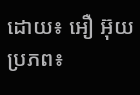ដោយ៖ អឿ អ៊ុយ
ប្រភព៖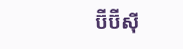ប៊ីប៊ីស៊ី